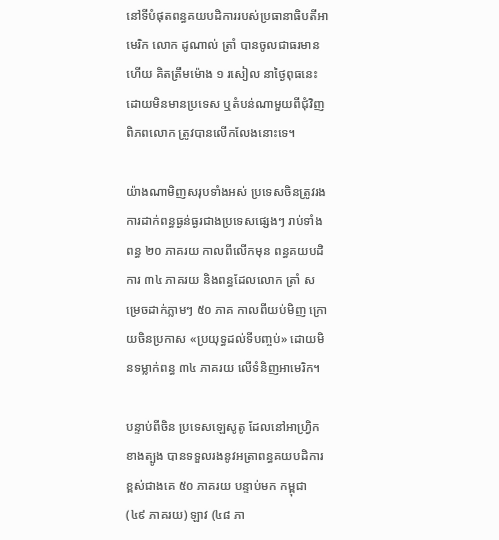នៅទីបំផុតពន្ធគយបដិការរបស់ប្រធានាធិបតីអាមេរិក លោក ដូណាល់ ត្រាំ បានចូលជាធរមានហើយ គិតត្រឹមម៉ោង ១ រសៀល នាថ្ងៃពុធនេះ ដោយមិនមានប្រទេស ឬតំបន់ណាមួយពីជុំវិញពិភពលោក ត្រូវបានលើកលែងនោះទេ។

យ៉ាងណាមិញសរុបទាំងអស់ ប្រទេសចិនត្រូវរងការដាក់ពន្ធធ្ងន់ធ្ងរជាងប្រទេសផ្សេងៗ រាប់ទាំងពន្ធ ២០ ភាគរយ កាលពីលើកមុន ពន្ធគយបដិការ ៣៤ ភាគរយ និងពន្ធដែលលោក ត្រាំ សម្រេចដាក់ភ្លាមៗ ៥០ ភាគ កាលពីយប់មិញ ក្រោយចិនប្រកាស «ប្រយុទ្ធដល់ទីបញ្ចប់» ដោយមិនទម្លាក់ពន្ធ ៣៤ ភាគរយ លើទំនិញអាមេរិក។

បន្ទាប់ពីចិន ប្រទេសឡេសូតូ ដែលនៅអាហ្វ្រិកខាងត្បូង បានទទួលរងនូវអត្រាពន្ធគយបដិការខ្ពស់ជាងគេ ៥០ ភាគរយ បន្ទាប់មក កម្ពុជា (៤៩ ភាគរយ) ឡាវ (៤៨ ភា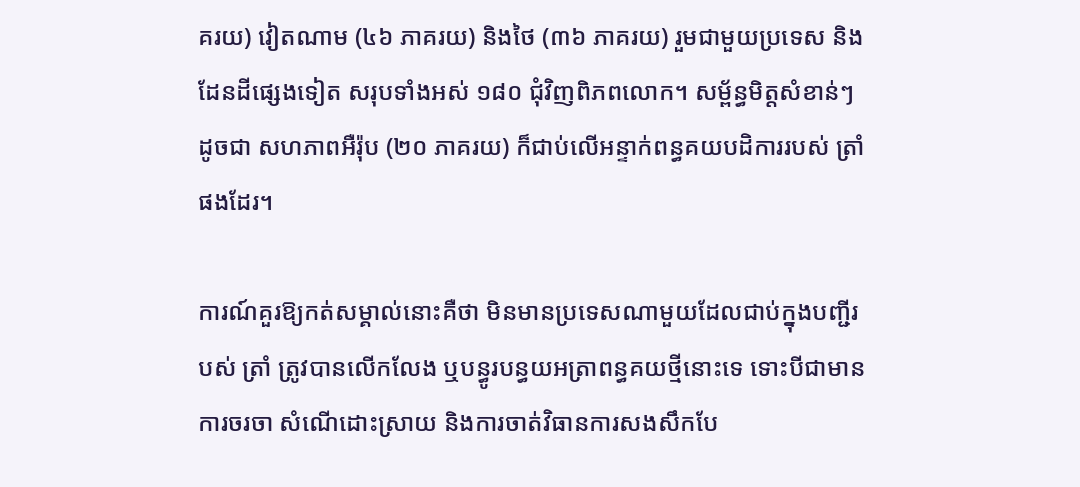គរយ) វៀតណាម (៤៦ ភាគរយ) និងថៃ (៣៦ ភាគរយ) រួមជាមួយប្រទេស និងដែនដីផ្សេងទៀត សរុបទាំងអស់ ១៨០ ជុំវិញពិភពលោក។ សម្ព័ន្ធមិត្តសំខាន់ៗ ដូចជា សហភាពអឺរ៉ុប (២០ ភាគរយ) ក៏ជាប់លើអន្ទាក់ពន្ធគយបដិការរបស់ ត្រាំ ផងដែរ។

ការណ៍គួរឱ្យកត់សម្គាល់នោះគឺថា មិនមានប្រទេសណាមួយដែលជាប់ក្នុងបញ្ជីរបស់ ត្រាំ ត្រូវបានលើកលែង ឬបន្ធូរបន្ធយអត្រាពន្ធគយថ្មីនោះទេ ទោះបីជាមានការចរចា សំណើដោះស្រាយ និងការចាត់វិធានការសងសឹកបែ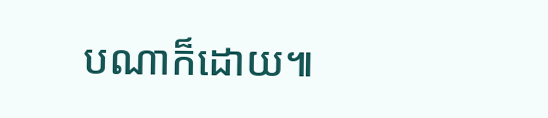បណាក៏ដោយ៕